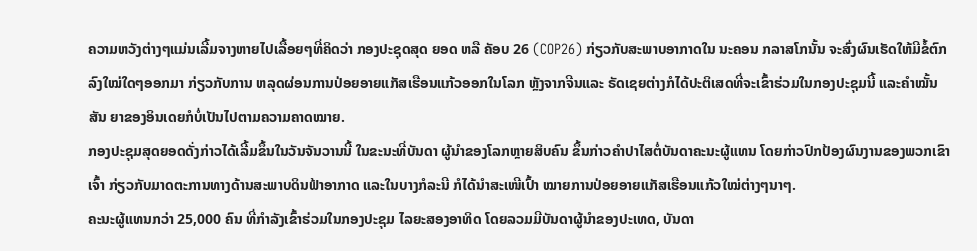ຄວາມຫວັງຕ່າງໆແມ່ນເລີ້ມຈາງຫາຍໄປເລື້ອຍໆທີ່ຄິດວ່າ ກອງປະຊຸດສຸດ ຍອດ ຫລື ຄັອບ 26 (COP26) ກ່ຽວກັບສະພາບອາກາດໃນ ນະຄອນ ກລາສໂກນັ້ນ ຈະສົ່ງຜົນເຮັດໃຫ້ມີຂໍ້ຕົກລົງໃໝ່ໃດໆອອກມາ ກ່ຽວກັບການ ຫລຸດຜ່ອນການປ່ອຍອາຍແກັສເຮືອນແກ້ວອອກໃນໂລກ ຫຼັງຈາກຈີນແລະ ຣັດເຊຍຕ່າງກໍໄດ້ປະຕິເສດທີ່ຈະເຂົ້າຮ່ວມໃນກອງປະຊຸມນີ້ ແລະຄຳໝັ້ນສັນ ຍາຂອງອິນເດຍກໍບໍ່ເປັນໄປຕາມຄວາມຄາດໝາຍ.
ກອງປະຊຸມສຸດຍອດດັ່ງກ່າວໄດ້ເລີ້ມຂຶ້ນໃນວັນຈັນວານນີ້ ໃນຂະນະທີ່ບັນດາ ຜູ້ນຳຂອງໂລກຫຼາຍສິບຄົນ ຂຶ້ນກ່າວຄຳປາໄສຕໍ່ບັນດາຄະນະຜູ້ແທນ ໂດຍກ່າວປົກປ້ອງຜົນງານຂອງພວກເຂົາເຈົ້າ ກ່ຽວກັບມາດຕະການທາງດ້ານສະພາບດິນຟ້າອາກາດ ແລະໃນບາງກໍລະນີ ກໍໄດ້ນຳສະເໜີເປົ້າ ໝາຍການປ່ອຍອາຍແກັສເຮືອນແກ້ວໃໝ່ຕ່າງໆນາໆ.
ຄະນະຜູ້ແທນກວ່າ 25,000 ຄົນ ທີ່ກຳລັງເຂົ້າຮ່ວມໃນກອງປະຊຸມ ໄລຍະສອງອາທິດ ໂດຍລວມມີບັນດາຜູ້ນຳຂອງປະເທດ, ບັນດາ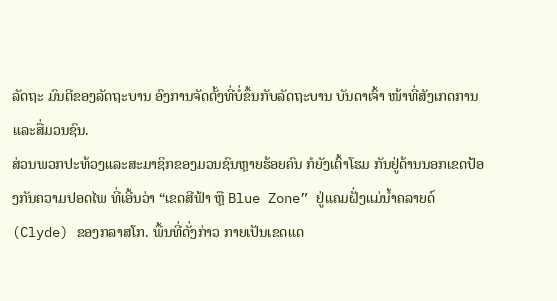ລັດຖະ ມົນຕີຂອງລັດຖະບານ ອົງການຈັດຕັ້ງທີ່ບໍ່ຂຶ້ນກັບລັດຖະບານ ບັນດາເຈົ້າ ໜ້າທີ່ສັງເກດການ ແລະສື່ມວນຊົນ.
ສ່ວນພວກປະທ້ວງແລະສະມາຊິກຂອງມວນຊົນຫຼາຍຮ້ອຍຄົນ ກໍຍັງເຕົ້າໂຮມ ກັນຢູ່ດ້ານນອກເຂດປ້ອງກັນຄວາມປອດໄພ ທີ່ເອີ້ນວ່າ “ເຂດສີຟ້າ ຫຼື Blue Zone” ຢູ່ແຄມຝັ່ງແມ່ນໍ້າຄລາຍດ໌ (Clyde) ຂອງກລາສໂກ. ພື້ນທີ່ດັ່ງກ່າວ ກາຍເປັນເຂດແດ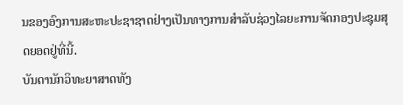ນຂອງອົງການສະຫະປະຊາຊາດຢ່າງເປັນທາງການສຳລັບຊ່ວງໄລຍະການຈັດກອງປະຊຸມສຸດຍອດຢູ່ທີ່ນີ້.
ບັນດານັກວິທະຍາສາດທັງ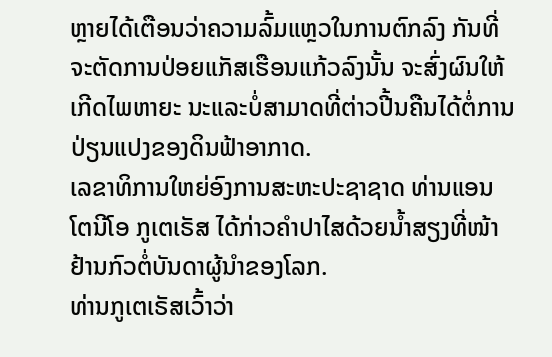ຫຼາຍໄດ້ເຕືອນວ່າຄວາມລົ້ມແຫຼວໃນການຕົກລົງ ກັນທີ່ຈະຕັດການປ່ອຍແກັສເຮືອນແກ້ວລົງນັ້ນ ຈະສົ່ງຜົນໃຫ້ເກີດໄພຫາຍະ ນະແລະບໍ່ສາມາດທີ່ຕ່າວປີ້ນຄືນໄດ້ຕໍ່ການປ່ຽນແປງຂອງດິນຟ້າອາກາດ.
ເລຂາທິການໃຫຍ່ອົງການສະຫະປະຊາຊາດ ທ່ານແອນໂຕນີໂອ ກູເຕເຣັສ ໄດ້ກ່າວຄຳປາໄສດ້ວຍນ້ຳສຽງທີ່ໜ້າຢ້ານກົວຕໍ່ບັນດາຜູ້ນຳຂອງໂລກ.
ທ່ານກູເຕເຣັສເວົ້າວ່າ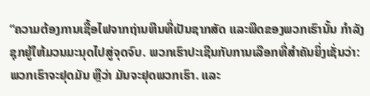“ຄວາມຕ້ອງການເຊື້ອໄຟຈາກຖ່ານຫີນທີ່ເປັນຊາກສັດ ແລະພືດຂອງພວກເຮົານັ້ນ ກຳລັງຊຸກຍູ້ໃຫ້ມວນມະນຸດໄປສູ່ຈຸດຈົບ. ພວກເຮົາປະເຊີນກັບການເລືອກທີ່ສຳຄັນຍິ່ງເຊັ່ນວ່າ: ພວກເຮົາຈະຢຸດມັນ ຫຼືວ່າ ມັນຈະຢຸດພວກເຮົາ. ແລະ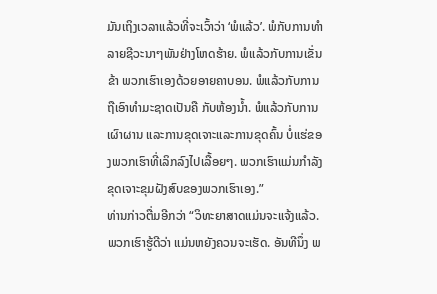ມັນເຖິງເວລາແລ້ວທີ່ຈະເວົ້າວ່າ ‘ພໍແລ້ວ’. ພໍກັບການທຳລາຍຊີວະນາໆພັນຢ່າງໂຫດຮ້າຍ. ພໍແລ້ວກັບການເຂັ່ນຂ້າ ພວກເຮົາເອງດ້ວຍອາຍຄາບອນ. ພໍແລ້ວກັບການຖືເອົາທຳມະຊາດເປັນຄື ກັບຫ້ອງນ້ຳ. ພໍແລ້ວກັບການເຜົາຜານ ແລະການຂຸດເຈາະແລະການຂຸດຄົ້ນ ບໍ່ແຮ່ຂອງພວກເຮົາທີ່ເລິກລົງໄປເລື້ອຍໆ. ພວກເຮົາແມ່ນກຳລັງຂຸດເຈາະຂຸມຝັງສົບຂອງພວກເຮົາເອງ.”
ທ່ານກ່າວຕື່ມອີກວ່າ “ວິທະຍາສາດແມ່ນຈະແຈ້ງແລ້ວ. ພວກເຮົາຮູ້ດີວ່າ ແມ່ນຫຍັງຄວນຈະເຮັດ. ອັນທີນຶ່ງ ພ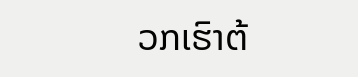ວກເຮົາຕ້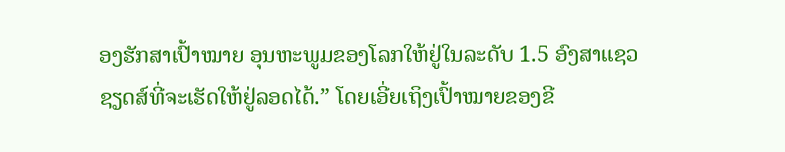ອງຮັກສາເປົ້າໝາຍ ອຸນຫະພູມຂອງໂລກໃຫ້ຢູ່ໃນລະດັບ 1.5 ອົງສາແຊວຊຽດສ໌ທີ່ຈະເຮັດໃຫ້ຢູ່ລອດໄດ້.” ໂດຍເອີ່ຍເຖິງເປົ້າໝາຍຂອງຂີ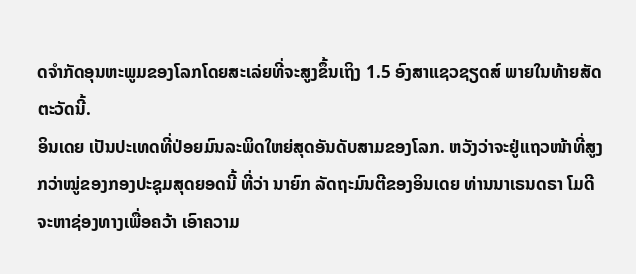ດຈຳກັດອຸນຫະພູມຂອງໂລກໂດຍສະເລ່ຍທີ່ຈະສູງຂຶ້ນເຖິງ 1.5 ອົງສາແຊວຊຽດສ໌ ພາຍໃນທ້າຍສັດຕະວັດນີ້.
ອິນເດຍ ເປັນປະເທດທີ່ປ່ອຍມົນລະພິດໃຫຍ່ສຸດອັນດັບສາມຂອງໂລກ. ຫວັງວ່າຈະຢູ່ແຖວໜ້າທີ່ສູງກວ່າໝູ່ຂອງກອງປະຊຸມສຸດຍອດນີ້ ທີ່ວ່າ ນາຍົກ ລັດຖະມົນຕີຂອງອິນເດຍ ທ່ານນາເຣນດຣາ ໂມດີ ຈະຫາຊ່ອງທາງເພື່ອຄວ້າ ເອົາຄວາມ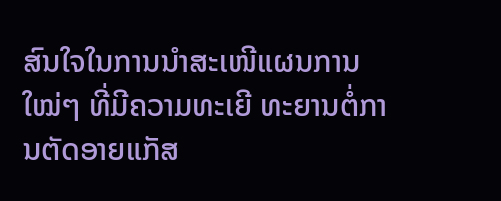ສົນໃຈໃນການນຳສະເໜີແຜນການໃໝ່ໆ ທີ່ມີຄວາມທະເຍີ ທະຍານຕໍ່ການຕັດອາຍແກັສ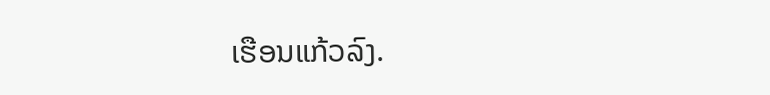ເຮືອນແກ້ວລົງ.